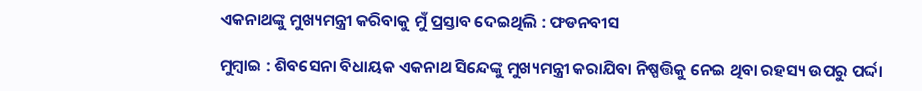ଏକନାଥଙ୍କୁ ମୁଖ୍ୟମନ୍ତ୍ରୀ କରିବାକୁ ମୁଁ ପ୍ରସ୍ତାବ ଦେଇଥିଲି : ଫଡନବୀସ

ମୁମ୍ବାଇ : ଶିବସେନା ବିଧାୟକ ଏକନାଥ ସିନ୍ଦେଙ୍କୁ ମୁଖ୍ୟମନ୍ତ୍ରୀ କରାଯିବା ନିଷ୍ପତ୍ତିକୁ ନେଇ ଥିବା ରହସ୍ୟ ଉପରୁ ପର୍ଦ୍ଦା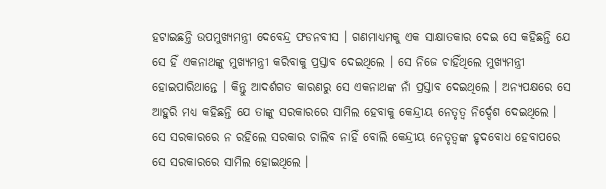ହଟାଇଛନ୍ତି ଉପମୁଖ୍ୟମନ୍ତ୍ରୀ ଦେବେନ୍ଦ୍ର ଫଡନବୀସ । ଗଣମାଧ୍ୟମକୁ ଏକ ସାକ୍ଷାତକାର ଦେଇ ସେ କହିଛନ୍ତି ଯେ ସେ ହିଁ ଏକନାଥଙ୍କୁ ମୁଖ୍ୟମନ୍ତ୍ରୀ କରିବାକୁ ପ୍ରସ୍ତାବ ଦେଇଥିଲେ । ସେ ନିଜେ ଚାହିଁଥିଲେ ମୁଖ୍ୟମନ୍ତ୍ରୀ ହୋଇପାରିଥାନ୍ତେ । କିନ୍ତୁ ଆଦର୍ଶଗତ କାରଣରୁ ସେ ଏକନାଥଙ୍କ ନାଁ ପ୍ରସ୍ତାବ ଦେଇଥିଲେ । ଅନ୍ୟପକ୍ଷରେ ସେ ଆହୁରି ମଧ୍ୟ କହିଛନ୍ତି ଯେ ତାଙ୍କୁ ସରକାରରେ ସାମିଲ ହେବାକୁ କେନ୍ଦ୍ରୀୟ ନେତୃତ୍ବ ନିର୍ଦ୍ଦେଶ ଦେଇଥିଲେ । ସେ ସରକାରରେ ନ ରହିଲେ ସରକାର ଚାଲିବ ନାହିଁ ବୋଲି କେନ୍ଦ୍ରୀୟ ନେତୃତ୍ବଙ୍କ ହୃଦବୋଧ ହେବାପରେ ସେ ସରକାରରେ ସାମିଲ ହୋଇଥିଲେ ।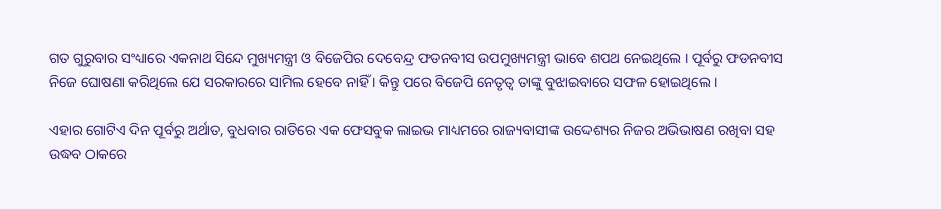ଗତ ଗୁରୁବାର ସଂଧ୍ୟାରେ ଏକନାଥ ସିନ୍ଦେ ମୁଖ୍ୟମନ୍ତ୍ରୀ ଓ ବିଜେପିର ଦେବେନ୍ଦ୍ର ଫଡନବୀସ ଉପମୁଖ୍ୟମନ୍ତ୍ରୀ ଭାବେ ଶପଥ ନେଇଥିଲେ । ପୂର୍ବରୁ ଫଡନବୀସ ନିଜେ ଘୋଷଣା କରିଥିଲେ ଯେ ସରକାରରେ ସାମିଲ ହେବେ ନାହିଁ । କିନ୍ତୁ ପରେ ବିଜେପି ନେତୃତ୍ବ ତାଙ୍କୁ ବୁଝାଇବାରେ ସଫଳ ହୋଇଥିଲେ ।

ଏହାର ଗୋଟିଏ ଦିନ ପୂର୍ବରୁ ଅର୍ଥାତ, ବୁଧବାର ରାତିରେ ଏକ ଫେସବୁକ ଲାଇଭ ମାଧ୍ୟମରେ ରାଜ୍ୟବାସୀଙ୍କ ଉଦ୍ଦେଶ୍ୟର ନିଜର ଅଭିଭାଷଣ ରଖିବା ସହ ଉଦ୍ଧବ ଠାକରେ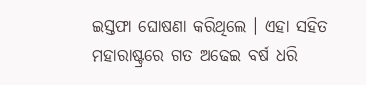ଇସ୍ତଫା ଘୋଷଣା କରିଥିଲେ । ଏହା ସହିତ ମହାରାଷ୍ଟ୍ରରେ ଗତ ଅଢେଇ ବର୍ଷ ଧରି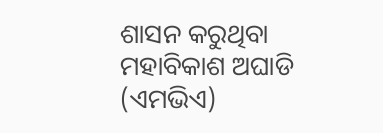ଶାସନ କରୁଥିବା ମହାବିକାଶ ଅଘାଡି (ଏମଭିଏ)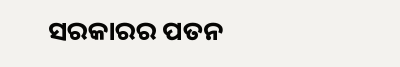ସରକାରର ପତନ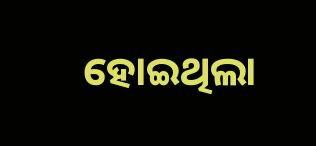ହୋଇଥିଲା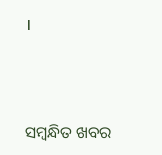।



ସମ୍ବନ୍ଧିତ ଖବର